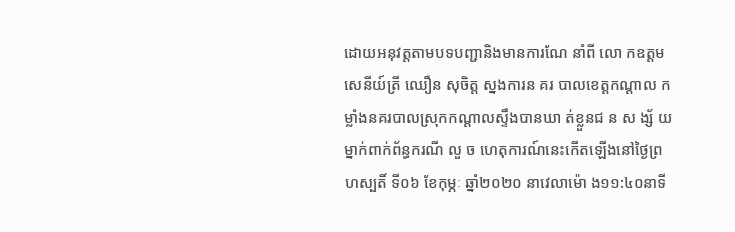ដោយអនុវត្តតាមបទបញ្ជានិងមានការណែ នាំពី លោ កឧត្តមសេនីយ៍ត្រី ឈឿន សុចិត្ត ស្នងការន គរ បាលខេត្តកណ្តាល កម្លាំងនគរបាលស្រុកកណ្តាលស្ទឹងបានឃា ត់ខ្លួនជ ន ស ង្ស័ យម្នាក់ពាក់ព័ន្ធករណី លួ ច ហេតុការណ៍នេះកើតឡើងនៅថ្ងៃព្រហស្បតិ៍ ទី០៦ ខែកុម្ភៈ ឆ្នាំ២០២០ នាវេលាម៉ោ ង១១:៤០នាទី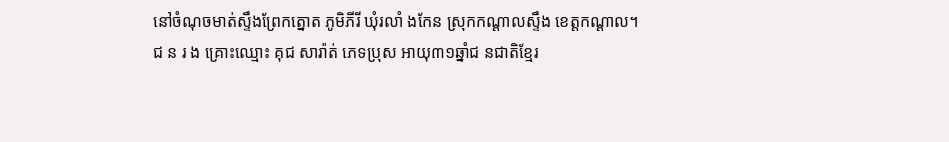នៅចំណុចមាត់ស្ទឹងព្រែកត្នោត ភូមិភីរី ឃុំរលាំ ងកែន ស្រុកកណ្តាលស្ទឹង ខេត្តកណ្តាល។
ជ ន រ ង គ្រោះឈ្មោះ គុជ សារ៉ាត់ ភេទប្រុស អាយុ៣១ឆ្នាំជ នជាតិខ្មែរ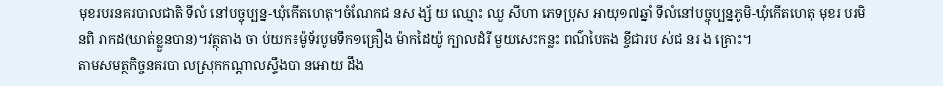មុខរបរនគរបាលជាតិ ទីលំ នៅបច្ចុប្បន្ន-ឃុំកើតហេតុ។ចំណែកជ នស ង្ស័ យ ឈ្មោះ ឈួ សីហា ភេទប្រុស អាយុ១៧ឆ្នាំ ទីលំនៅបច្ចុប្បន្នភូមិ-ឃុំកើតហេតុ មុខរ បរមិនពិ រាកដ(ឃាត់ខ្លួនបាន)។វត្ថុតាង ចា ប់យក៖ម៉ូទ័របូមទឹក១គ្រឿង ម៉ាកដៃយ៉ូ ក្បាលដំរី មួយសេះកន្លះ ពណ៌បៃតង ខ្ចីជារប ស់ជ នរ ង គ្រោះ។
តាមសមត្ថកិច្ចនគរបា លស្រុកកណ្តាលស្ទឹងបា នអោយ ដឹង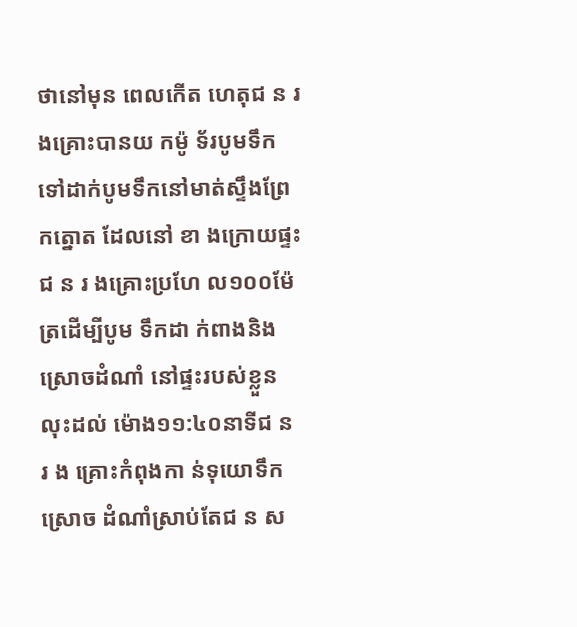ថានៅមុន ពេលកើត ហេតុជ ន រ ងគ្រោះបានយ កម៉ូ ទ័របូមទឹកទៅដាក់បូមទឹកនៅមាត់ស្ទឹងព្រែកត្នោត ដែលនៅ ខា ងក្រោយផ្ទះជ ន រ ងគ្រោះប្រហែ ល១០០ម៉ែត្រដើម្បីបូម ទឹកដា ក់ពាងនិងស្រោចដំណាំ នៅផ្ទះរបស់ខ្លួន លុះដល់ ម៉ោង១១:៤០នាទីជ ន រ ង គ្រោះកំពុងកា ន់ទុយោទឹកស្រោច ដំណាំស្រាប់តែជ ន ស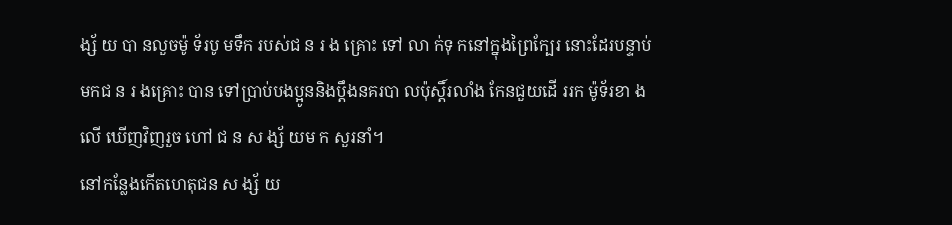ង្ស័ យ បា នលួចម៉ូ ទ័របូ មទឹក របស់ជ ន រ ង គ្រោះ ទៅ លា ក់ទុ កនៅក្នុងព្រៃក្បែរ នោះដែរបន្ទាប់មកជ ន រ ងគ្រោះ បាន ទៅប្រាប់បងប្អូននិងប្ដឹងនគរបា លប៉ុស្តិ៍រលាំង កែនជួយដើ ររក ម៉ូទ័រខា ងលើ ឃើញវិញរួច ហៅ ជ ន ស ង្ស័ យម ក សួរនាំ។
នៅកន្លែងកើតហេតុជន ស ង្ស័ យ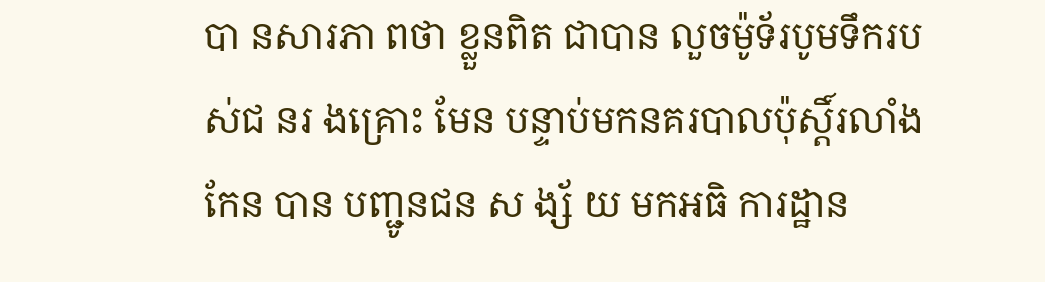បា នសារភា ពថា ខ្លួនពិត ជាបាន លួចម៉ូទ័របូមទឹករបស់ជ នរ ងគ្រោះ មែន បន្ទាប់មកនគរបាលប៉ុស្តិ៍រលាំងកែន បាន បញ្ជូនជន ស ង្ស័ យ មកអធិ ការដ្ឋាន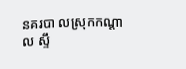នគរបា លស្រុកកណ្តាល ស្ទឹ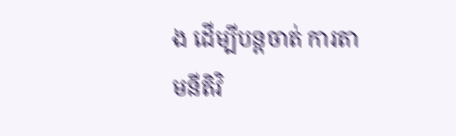ង ដើម្បីបន្តចាត់ ការតាមនីតិវិ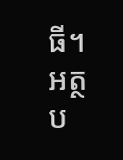ធី។
អត្ថប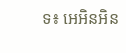ទ៖ អេអិនអិន